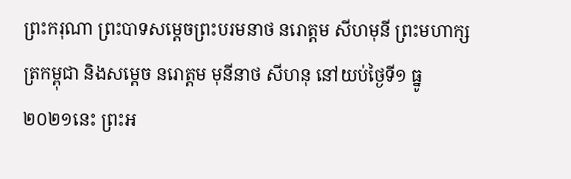ព្រះករុណា ព្រះបាទសម្តេចព្រះបរមនាថ នរោត្តម សីហមុនី ព្រះមហាក្សត្រកម្ពុជា និងសម្ដេច នរោត្តម មុនីនាថ សីហនុ នៅយប់ថ្ងៃទី១ ធ្នូ ២០២១នេះ ព្រះអ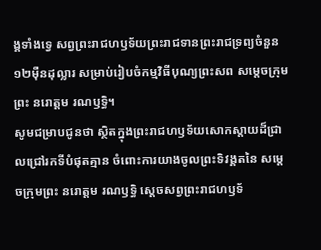ង្គទាំងទ្វេ សព្វព្រះរាជហឫទ័យព្រះរាជទានព្រះរាជទ្រព្យចំនួន ១២មុឺនដុល្លារ សម្រាប់រៀបចំកម្មវិធីបុណ្យព្រះសព សម្តេចក្រុមព្រះ នរោត្តម រណឫទ្ធិ។
សូមជម្រាបជូនថា ស្ថិតក្នុងព្រះរាជហឫទ័យសោកស្តាយដ៏ជ្រាលជ្រៅរកទីបំផុតគ្មាន ចំពោះការយាងចូលព្រះទិវង្គតនៃ សម្តេចក្រុមព្រះ នរោត្តម រណឫទ្ធិ ស្តេចសព្វព្រះរាជហឫទ័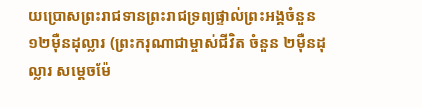យប្រោសព្រះរាជទានព្រះរាជទ្រព្យផ្ទាល់ព្រះអង្គចំនួន ១២មុឺនដុល្លារ (ព្រះករុណាជាម្ចាស់ជីវិត ចំនួន ២មុឺនដុល្លារ សម្តេចម៉ែ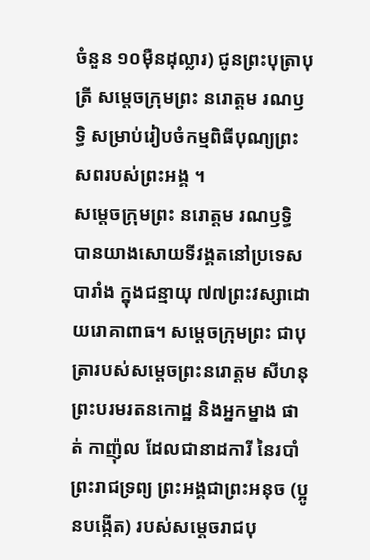ចំនួន ១០មុឺនដុល្លារ) ជូនព្រះបុត្រាបុត្រី សម្តេចក្រុមព្រះ នរោត្តម រណឫទ្ធិ សម្រាប់រៀបចំកម្មពិធីបុណ្យព្រះសពរបស់ព្រះអង្គ ។
សម្តេចក្រុមព្រះ នរោត្តម រណឫទ្ធិ បានយាងសោយទីវង្គតនៅប្រទេសបារាំង ក្នុងជន្មាយុ ៧៧ព្រះវស្សាដោយរោគាពាធ។ សម្ដេចក្រុមព្រះ ជាបុត្រារបស់សម្តេចព្រះនរោត្តម សីហនុ ព្រះបរមរតនកោដ្ឋ និងអ្នកម្នាង ផាត់ កាញ៉ុល ដែលជានាដការី នៃរបាំព្រះរាជទ្រព្យ ព្រះអង្គជាព្រះអនុច (ប្អូនបង្កើត) របស់សម្តេចរាជបុ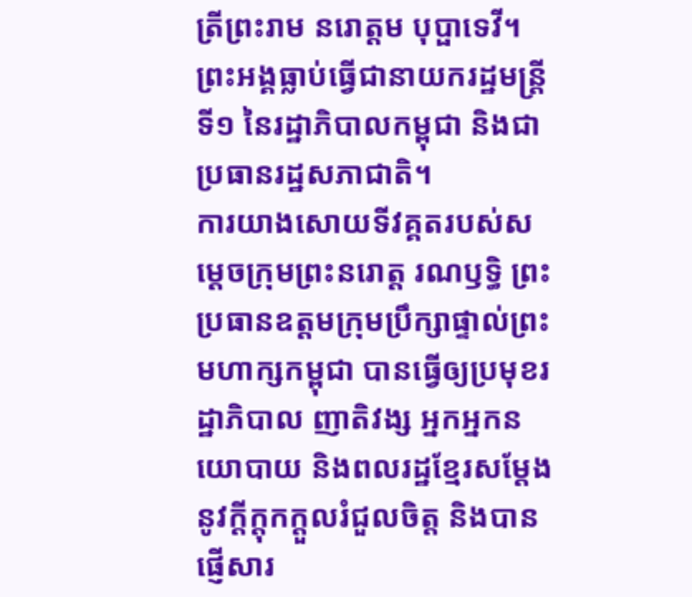ត្រីព្រះរាម នរោត្តម បុប្ផាទេវី។ ព្រះអង្គធ្លាប់ធ្វើជានាយករដ្ឋមន្រ្តីទី១ នៃរដ្ឋាភិបាលកម្ពុជា និងជាប្រធានរដ្ឋសភាជាតិ។
ការយាងសោយទីវគ្គតរបស់សម្ដេចក្រុមព្រះនរោត្ត រណឫទ្ធិ ព្រះប្រធានឧត្ដមក្រុមប្រឹក្សាផ្ទាល់ព្រះមហាក្សកម្ពុជា បានធ្វើឲ្យប្រមុខរដ្ឋាភិបាល ញាតិវង្ស អ្នកអ្នកនយោបាយ និងពលរដ្ឋខ្មែរសម្តែងនូវក្តីក្តុកក្តួលរំជួលចិត្ត និងបានផ្ញើសារ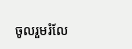ចូលរួមរំលែ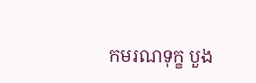កមរណទុក្ខ បួង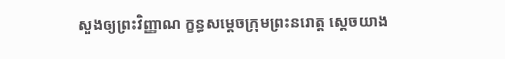សួងឲ្យព្រះវិញ្ញាណ ក្ខន្ធសម្ដេចក្រុមព្រះនរោត្ត ស្តេចយាង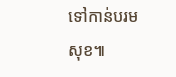ទៅកាន់បរមសុខ៕